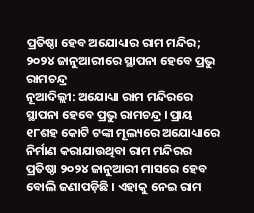ପ୍ରତିଷ୍ଠା ହେବ ଅଯୋଧ୍ୟାର ରାମ ମନ୍ଦିର; ୨୦୨୪ ଜାନୁଆରୀରେ ସ୍ଥାପନା ହେବେ ପ୍ରଭୁ ରାମଚନ୍ଦ୍ର
ନୂଆଦିଲ୍ଲୀ: ଅଯୋଧ୍ୟା ରାମ ମନ୍ଦିରରେ ସ୍ଥାପନା ହେବେ ପ୍ରଭୁ ରାମଚନ୍ଦ୍ର । ପ୍ରାୟ ୧୮ଶହ କୋଟି ଟଙ୍କା ମୂଲ୍ୟରେ ଅଯୋଧ୍ୟାରେ ନିର୍ମାଣ କରାଯାଉଥିବା ରାମ ମନ୍ଦିରର ପ୍ରତିଷ୍ଠା ୨୦୨୪ ଜାନୁଆରୀ ମାସରେ ହେବ ବୋଲି ଜଣାପଡ଼ିଛି । ଏହାକୁ ନେଇ ରାମ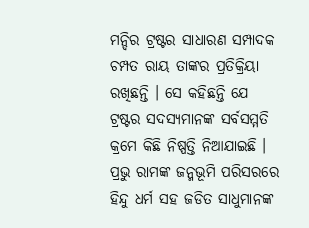ମନ୍ଦିର ଟ୍ରଷ୍ଟର ସାଧାରଣ ସମ୍ପାଦକ ଚମ୍ପତ ରାୟ ତାଙ୍କର ପ୍ରତିକ୍ରିୟା ରଖିଛନ୍ତି । ସେ କହିଛନ୍ତି ଯେ ଟ୍ରଷ୍ଟର ସଦସ୍ୟମାନଙ୍କ ସର୍ବସମ୍ମତି କ୍ରମେ କିଛି ନିଷ୍ପତ୍ତି ନିଆଯାଇଛି । ପ୍ରଭୁ ରାମଙ୍କ ଜନ୍ମଭୂମି ପରିସରରେ ହିନ୍ଦୁ ଧର୍ମ ସହ ଜଡିତ ସାଧୁମାନଙ୍କ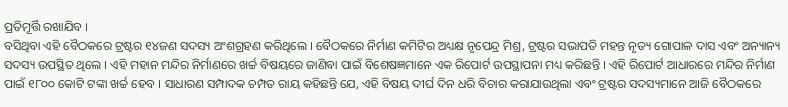ପ୍ରତିମୂର୍ତ୍ତି ରଖାଯିବ ।
ବସିଥିବା ଏହି ବୈଠକରେ ଟ୍ରଷ୍ଟର ୧୪ଜଣ ସଦସ୍ୟ ଅଂଶଗ୍ରହଣ କରିଥିଲେ । ବୈଠକରେ ନିର୍ମାଣ କମିଟିର ଅଧ୍ୟକ୍ଷ ନୃପେନ୍ଦ୍ର ମିଶ୍ର, ଟ୍ରଷ୍ଟର ସଭାପତି ମହନ୍ତ ନୃତ୍ୟ ଗୋପାଳ ଦାସ ଏବଂ ଅନ୍ୟାନ୍ୟ ସଦସ୍ୟ ଉପସ୍ଥିତ ଥିଲେ । ଏହି ମହାନ ମନ୍ଦିର ନିର୍ମାଣରେ ଖର୍ଚ୍ଚ ବିଷୟରେ ଜାଣିବା ପାଇଁ ବିଶେଷଜ୍ଞମାନେ ଏକ ରିପୋର୍ଟ ଉପସ୍ଥାପନା ମଧ୍ୟ କରିଛନ୍ତି । ଏହି ରିପୋର୍ଟ ଆଧାରରେ ମନ୍ଦିର ନିର୍ମାଣ ପାଇଁ ୧୮୦୦ କୋଟି ଟଙ୍କା ଖର୍ଚ୍ଚ ହେବ । ସାଧାରଣ ସମ୍ପାଦକ ଚମ୍ପତ ରାୟ କହିଛନ୍ତି ଯେ, ଏହି ବିଷୟ ଦୀର୍ଘ ଦିନ ଧରି ବିଚାର କରାଯାଉଥିଲା ଏବଂ ଟ୍ରଷ୍ଟର ସଦସ୍ୟମାନେ ଆଜି ବୈଠକରେ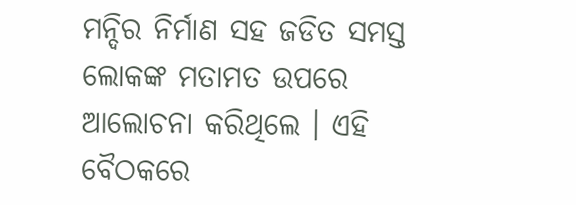ମନ୍ଦିର ନିର୍ମାଣ ସହ ଜଡିତ ସମସ୍ତ ଲୋକଙ୍କ ମତାମତ ଉପରେ ଆଲୋଚନା କରିଥିଲେ । ଏହି ବୈଠକରେ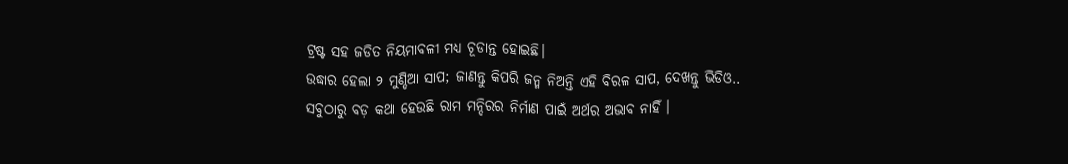ଟ୍ରଷ୍ଟ ସହ ଜଡିତ ନିୟମାବଳୀ ମଧ୍ୟ ଚୂଡାନ୍ତ ହୋଇଛି।
ଉଦ୍ଧାର ହେଲା ୨ ମୁଣ୍ଡିଆ ସାପ; ଜାଣନ୍ତୁ କିପରି ଜନ୍ମ ନିଅନ୍ତି ଏହି ବିରଳ ସାପ, ଦେଖନ୍ତୁ ଭିଡିଓ..
ସବୁଠାରୁ ବଡ଼ କଥା ହେଉଛି ରାମ ମନ୍ଦିରର ନିର୍ମାଣ ପାଇଁ ଅର୍ଥର ଅଭାବ ନାହିଁ ।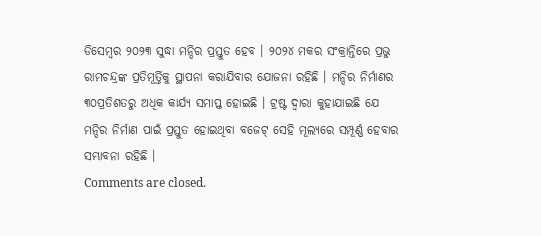ଡିସେମ୍ବର ୨୦୨୩ ସୁଦ୍ଧା ମନ୍ଦିର ପ୍ରସ୍ତୁତ ହେବ । ୨୦୨୪ ମକର ସଂକ୍ରାନ୍ତିରେ ପ୍ରଭୁ ରାମଚନ୍ଦ୍ରଙ୍କ ପ୍ରତିମୂର୍ତ୍ତିକୁ ସ୍ଥାପନା କରାଯିବାର ଯୋଜନା ରହିଛି । ମନ୍ଦିର ନିର୍ମାଣର ୩୦ପ୍ରତିଶତରୁ ଅଧିକ କାର୍ଯ୍ୟ ସମାପ୍ତ ହୋଇଛି । ଟ୍ରଷ୍ଟ ଦ୍ୱାରା କୁହାଯାଇଛି ଯେ ମନ୍ଦିର ନିର୍ମାଣ ପାଇଁ ପ୍ରସ୍ତୁତ ହୋଇଥିବା ବଜେଟ୍ ସେହି ମୂଲ୍ୟରେ ସମ୍ପୂର୍ଣ୍ଣ ହେବାର ସମ୍ଭାବନା ରହିଛି ।
Comments are closed.